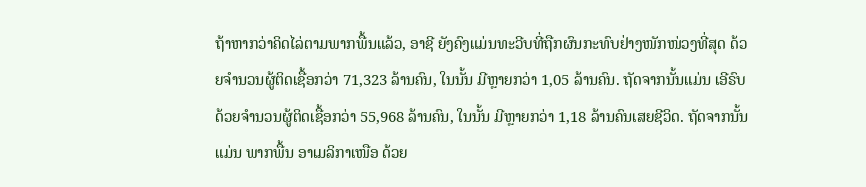ຖ້າຫາກວ່າຄິດໄລ່ຕາມພາກພື້ນແລ້ວ, ອາຊີ ຍັງຄົງແມ່ນທະວີບທີ່ຖືກຜົນກະທົບຢ່າງໜັກໜ່ວງທີ່ສຸດ ດ້ວຍຈຳນວນຜູ້ຕິດເຊື້ອກວ່າ 71,323 ລ້ານຄົນ, ໃນນັ້ນ ມີຫຼາຍກວ່າ 1,05 ລ້ານຄົນ. ຖັດຈາກນັ້ນແມ່ນ ເອີຣົບ ດ້ວຍຈຳນວນຜູ້ຕິດເຊື້ອກວ່າ 55,968 ລ້ານຄົນ, ໃນນັ້ນ ມີຫຼາຍກວ່າ 1,18 ລ້ານຄົນເສຍຊີວິດ. ຖັດຈາກນັ້ນແມ່ນ ພາກພື້ນ ອາເມລິກາເໜືອ ດ້ວຍ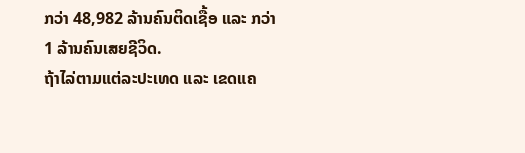ກວ່າ 48,982 ລ້ານຄົນຕິດເຊື້ອ ແລະ ກວ່າ 1 ລ້ານຄົນເສຍຊີວິດ.
ຖ້າໄລ່ຕາມແຕ່ລະປະເທດ ແລະ ເຂດແຄ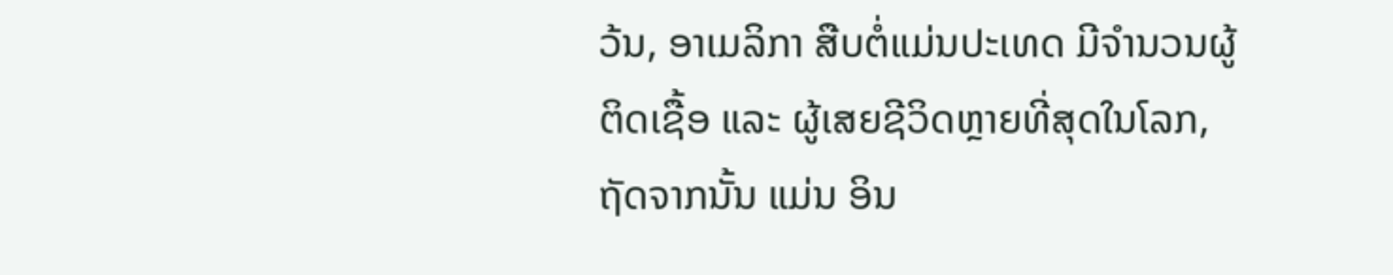ວ້ນ, ອາເມລິກາ ສືບຕໍ່ແມ່ນປະເທດ ມີຈຳນວນຜູ້ຕິດເຊື້ອ ແລະ ຜູ້ເສຍຊີວິດຫຼາຍທີ່ສຸດໃນໂລກ, ຖັດຈາກນັ້ນ ແມ່ນ ອິນ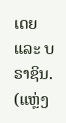ເດຍ ແລະ ບຣາຊິນ.
(ແຫຼ່ງ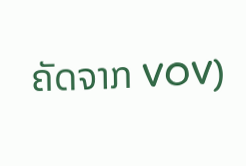ຄັດຈາກ VOV)